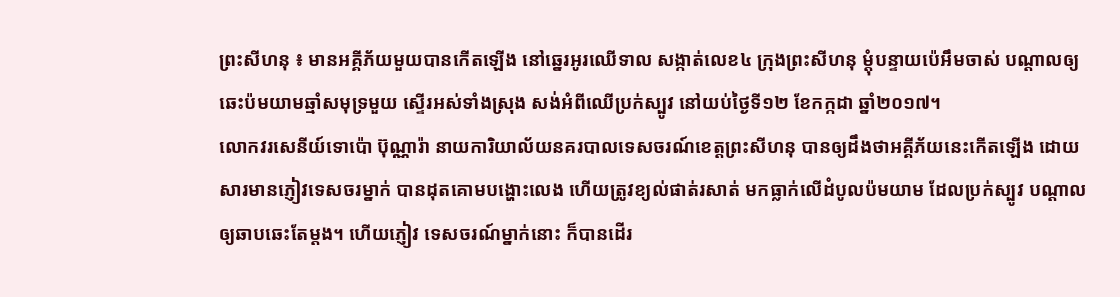ព្រះសីហនុ ៖ មានអគ្គីភ័យមួយបានកើតឡើង នៅឆ្នេរអូរឈើទាល សង្កាត់លេខ៤ ក្រុងព្រះសីហនុ ម្តុំបន្ទាយប៉េអឹមចាស់ បណ្តាលឲ្យឆេះប៉មយាមឆ្មាំសមុទ្រមួយ ស្ទើរអស់ទាំងស្រុង សង់អំពីឈើប្រក់ស្បូវ នៅយប់ថ្ងៃទី១២ ខែកក្កដា ឆ្នាំ២០១៧។
លោកវរសេនីយ៍ទោប៉ោ ប៊ុណ្ណារ៉ា នាយការិយាល័យនគរបាលទេសចរណ៍ខេត្តព្រះសីហនុ បានឲ្យដឹងថាអគ្គីភ័យនេះកើតឡើង ដោយសារមានភ្ញៀវទេសចរម្នាក់ បានដុតគោមបង្ហោះលេង ហើយត្រូវខ្យល់ផាត់រសាត់ មកធ្លាក់លើដំបូលប៉មយាម ដែលប្រក់ស្បូវ បណ្តាលឲ្យឆាបឆេះតែម្តង។ ហើយភ្ញៀវ ទេសចរណ៍ម្នាក់នោះ ក៏បានដើរ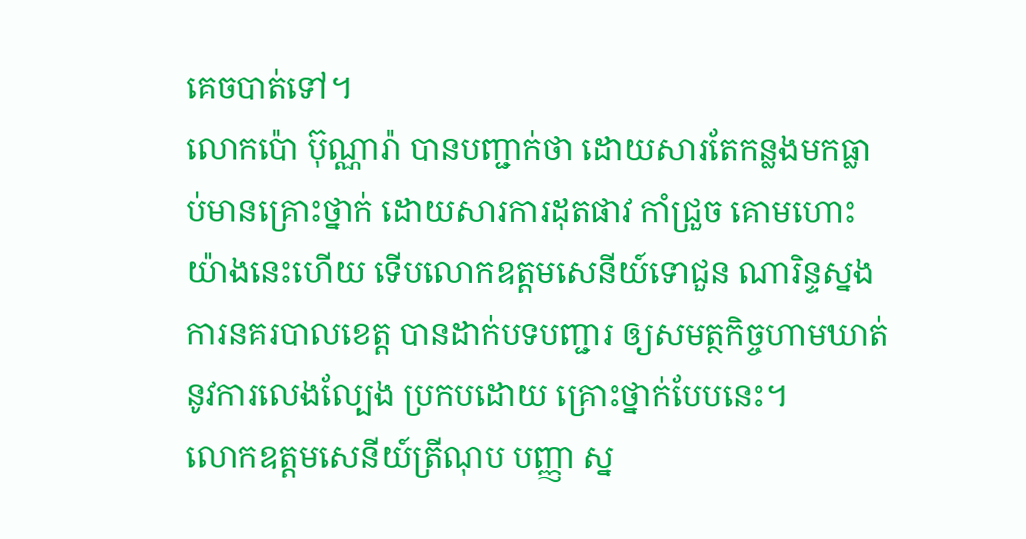គេចបាត់ទៅ។
លោកប៉ោ ប៊ុណ្ណារ៉ា បានបញ្ជាក់ថា ដោយសារតែកន្លងមកធ្លាប់មានគ្រោះថ្នាក់ ដោយសារការដុតផាវ កាំជ្រួច គោមហោះយ៉ាងនេះហើយ ទើបលោកឧត្តមសេនីយ៍ទោជួន ណារិន្ទស្នងការនគរបាលខេត្ត បានដាក់បទបញ្ជារ ឲ្យសមត្ថកិច្ចហាមឃាត់ នូវការលេងល្បែង ប្រកបដោយ គ្រោះថ្នាក់បែបនេះ។
លោកឧត្តមសេនីយ៍ត្រីណុប បញ្ញា ស្ន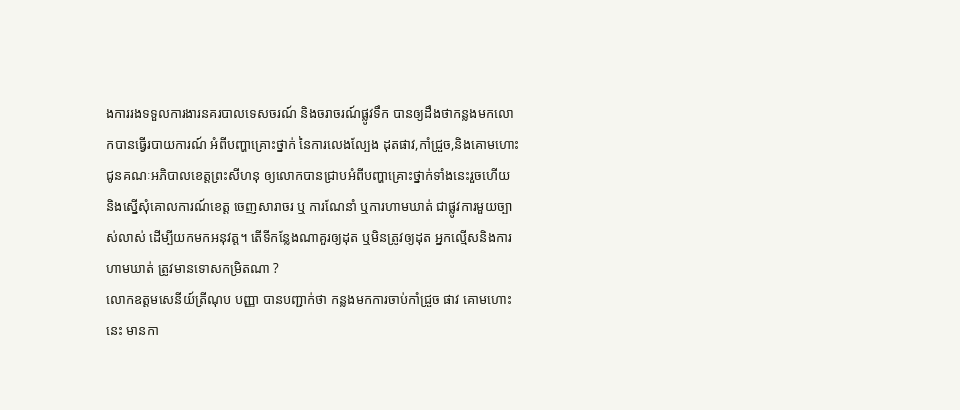ងការរងទទួលការងារនគរបាលទេសចរណ៍ និងចរាចរណ៍ផ្លូវទឹក បានឲ្យដឹងថាកន្លងមកលោកបានធ្វើរបាយការណ៍ អំពីបញ្ហាគ្រោះថ្នាក់ នៃការលេងល្បែង ដុតផាវ,កាំជ្រួច,និងគោមហោះ ជូនគណៈអភិបាលខេត្តព្រះសីហនុ ឲ្យលោកបានជ្រាបអំពីបញ្ហាគ្រោះថ្នាក់ទាំងនេះរួចហើយ និងស្នើសុំគោលការណ៍ខេត្ត ចេញសារាចរ ឬ ការណែនាំ ឬការហាមឃាត់ ជាផ្លូវការមួយច្បាស់លាស់ ដើម្បីយកមកអនុវត្ត។ តើទីកន្លែងណាគួរឲ្យដុត ឬមិនត្រូវឲ្យដុត អ្នកល្មើសនិងការហាមឃាត់ ត្រូវមានទោសកម្រិតណា ?
លោកឧត្តមសេនីយ៍ត្រីណុប បញ្ញា បានបញ្ជាក់ថា កន្លងមកការចាប់កាំជ្រួច ផាវ គោមហោះនេះ មានកា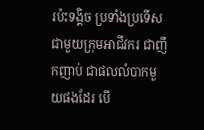រប៉ះទង្គិច ប្រទាំងប្រទើស ជាមួយក្រុមអាជីវករ ជាញឹកញាប់ ជាផលលំបាកមួយផងដែរ បើ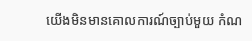យើងមិនមានគោលការណ៍ច្បាប់មួយ កំណ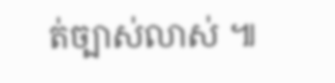ត់ច្បាស់លាស់ ៕